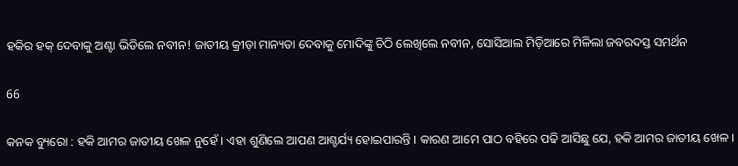ହକିର ହକ୍ ଦେବାକୁ ଅଣ୍ଟା ଭିଡିଲେ ନବୀନ! ଜାତୀୟ କ୍ରୀଡ଼ା ମାନ୍ୟତା ଦେବାକୁ ମୋଦିଙ୍କୁ ଚିଠି ଲେଖିଲେ ନବୀନ, ସୋସିଆଲ ମିଡ଼ିଆରେ ମିଳିଲା ଜବରଦସ୍ତ ସମର୍ଥନ

66

କନକ ବ୍ୟୁରୋ : ହକି ଆମର ଜାତୀୟ ଖେଳ ନୁହେଁ । ଏହା ଶୁଣିଲେ ଆପଣ ଆଶ୍ଚର୍ଯ୍ୟ ହୋଇପାରନ୍ତି । କାରଣ ଆମେ ପାଠ ବହିରେ ପଢି ଆସିଛୁ ଯେ, ହକି ଆମର ଜାତୀୟ ଖେଳ ।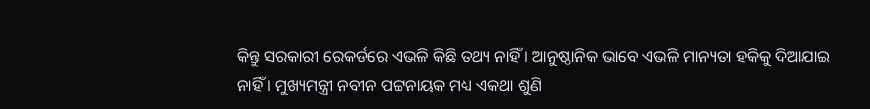କିନ୍ତୁ ସରକାରୀ ରେକର୍ଡରେ ଏଭଳି କିଛି ତଥ୍ୟ ନାହିଁ । ଆନୁଷ୍ଠାନିକ ଭାବେ ଏଭଳି ମାନ୍ୟତା ହକିକୁ ଦିଆଯାଇ ନାହିଁ । ମୁଖ୍ୟମନ୍ତ୍ରୀ ନବୀନ ପଟ୍ଟନାୟକ ମଧ୍ୟ ଏକଥା ଶୁଣି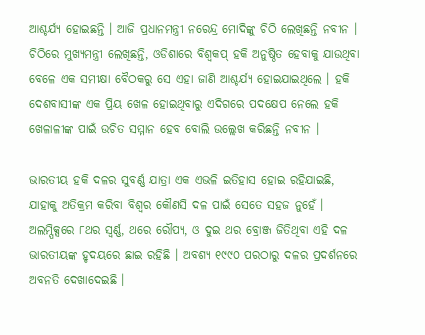ଆଶ୍ଚର୍ଯ୍ୟ ହୋଇଛନ୍ତି । ଆଜି ପ୍ରଧାନମନ୍ତ୍ରୀ ନରେନ୍ଦ୍ର ମୋଦିଙ୍କୁ ଚିଠି ଲେଖିଛନ୍ତି ନବୀନ । ଚିଠିରେ ମୁଖ୍ୟମନ୍ତ୍ରୀ ଲେଖିଛନ୍ତି, ଓଡିଶାରେ ବିଶ୍ୱକପ୍ ହକି ଅନୁଷ୍ଠିତ ହେବାକୁ ଯାଉଥିବା ବେଳେ ଏକ ସମୀକ୍ଷା ବୈଠକରୁ ସେ ଏହା ଜାଣି ଆଶ୍ଚର୍ଯ୍ୟ ହୋଇଯାଇଥିଲେ । ହକି ଦେଶବାସୀଙ୍କ ଏକ ପ୍ରିୟ ଖେଳ ହୋଇଥିବାରୁ ଏଦିଗରେ ପଦକ୍ଷେପ ନେଲେ ହକି ଖେଳାଳୀଙ୍କ ପାଇଁ ଉଚିତ ସମ୍ମାନ ହେବ ବୋଲି ଉଲ୍ଲେଖ କରିଛନ୍ତି ନବୀନ ।

ଭାରତୀୟ ହକି ଦଳର ସୁବର୍ଣ୍ଣ ଯାତ୍ରା ଏକ ଏଭଳି ଇତିହାସ ହୋଇ ରହିଯାଇଛି, ଯାହାକୁ ଅତିକ୍ରମ କରିବା ବିଶ୍ୱର କୌଣସି ଦଳ ପାଇଁ ସେତେ ସହଜ ନୁହେଁ । ଅଲମ୍ପିକ୍ସରେ ୮ଥର ସ୍ୱର୍ଣ୍ଣ, ଥରେ ରୌପ୍ୟ, ଓ ଦୁଇ ଥର ବ୍ରୋଞ୍ଜ ଜିତିଥିବା ଏହି ଦଳ ଭାରତୀୟଙ୍କ ହୃଦୟରେ ଛାଇ ରହିଛି । ଅବଶ୍ୟ ୧୯୯୦ ପରଠାରୁ ଦଳର ପ୍ରଦର୍ଶନରେ ଅବନତି ଦେଖାଦେଇଛି ।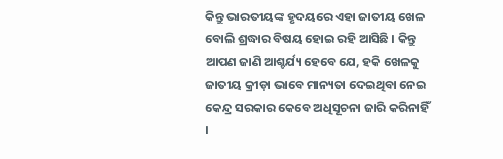କିନ୍ତୁ ଭାରତୀୟଙ୍କ ହୃଦୟରେ ଏହା ଜାତୀୟ ଖେଳ ବୋଲି ଶ୍ରଦ୍ଧାର ବିଷୟ ହୋଇ ରହି ଆସିଛି । କିନ୍ତୁ ଆପଣ ଜାଣି ଆଶ୍ଚର୍ଯ୍ୟ ହେବେ ଯେ, ହକି ଖେଳକୁ ଜାତୀୟ କ୍ରୀଡ଼ା ଭାବେ ମାନ୍ୟତା ଦେଇଥିବା ନେଇ କେନ୍ଦ୍ର ସରକାର କେବେ ଅଧିସୂଚନା ଜାରି କରିନାହିଁ ।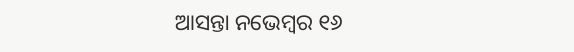ଆସନ୍ତା ନଭେମ୍ବର ୧୬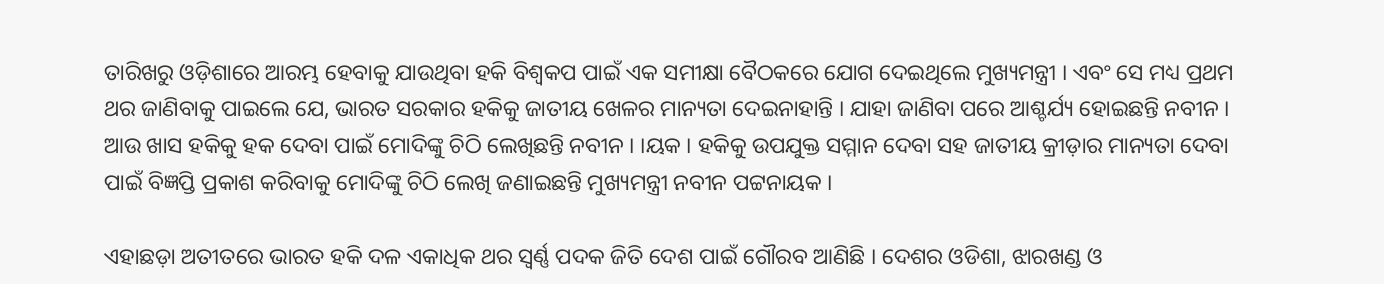ତାରିଖରୁ ଓଡ଼ିଶାରେ ଆରମ୍ଭ ହେବାକୁ ଯାଉଥିବା ହକି ବିଶ୍ୱକପ ପାଇଁ ଏକ ସମୀକ୍ଷା ବୈଠକରେ ଯୋଗ ଦେଇଥିଲେ ମୁଖ୍ୟମନ୍ତ୍ରୀ । ଏବଂ ସେ ମଧ୍ୟ ପ୍ରଥମ ଥର ଜାଣିବାକୁ ପାଇଲେ ଯେ, ଭାରତ ସରକାର ହକିକୁ ଜାତୀୟ ଖେଳର ମାନ୍ୟତା ଦେଇନାହାନ୍ତି । ଯାହା ଜାଣିବା ପରେ ଆଶ୍ଚର୍ଯ୍ୟ ହୋଇଛନ୍ତି ନବୀନ । ଆଉ ଖାସ ହକିକୁ ହକ ଦେବା ପାଇଁ ମୋଦିଙ୍କୁ ଚିଠି ଲେଖିଛନ୍ତି ନବୀନ । ।ୟକ । ହକିକୁ ଉପଯୁକ୍ତ ସମ୍ମାନ ଦେବା ସହ ଜାତୀୟ କ୍ରୀଡ଼ାର ମାନ୍ୟତା ଦେବା ପାଇଁ ବିଜ୍ଞପ୍ତି ପ୍ରକାଶ କରିବାକୁ ମୋଦିଙ୍କୁ ଚିଠି ଲେଖି ଜଣାଇଛନ୍ତି ମୁଖ୍ୟମନ୍ତ୍ରୀ ନବୀନ ପଟ୍ଟନାୟକ ।

ଏହାଛଡ଼ା ଅତୀତରେ ଭାରତ ହକି ଦଳ ଏକାଧିକ ଥର ସ୍ୱର୍ଣ୍ଣ ପଦକ ଜିତି ଦେଶ ପାଇଁ ଗୌରବ ଆଣିଛି । ଦେଶର ଓଡିଶା, ଝାରଖଣ୍ଡ ଓ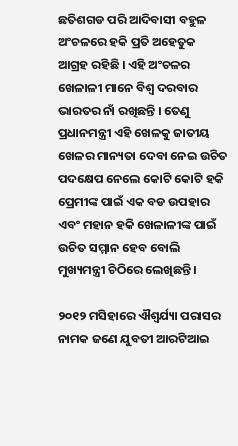ଛତିଶଗଡ ପରି ଆଦିବାସୀ ବହୁଳ ଅଂଚଳରେ ହକି ପ୍ରତି ଅହେତୁକ ଆଗ୍ରହ ରହିଛି । ଏହି ଅଂଚଳର ଖେଳାଳୀ ମାନେ ବିଶ୍ୱ ଦରବାର ଭାରତର ନାଁ ରଖିଛନ୍ତି । ତେଣୁ ପ୍ରଧାନମନ୍ତ୍ରୀ ଏହି ଖେଳକୁ ଜାତୀୟ ଖେଳର ମାନ୍ୟତା ଦେବା ନେଇ ଉଚିତ ପଦକ୍ଷେପ ନେଲେ କୋଟି କୋଟି ହକି ପ୍ରେମୀଙ୍କ ପାଇଁ ଏକ ବଡ ଉପହାର ଏବଂ ମହାନ ହକି ଖେଳାଳୀଙ୍କ ପାଇଁ ଉଚିତ ସମ୍ମାନ ହେବ ବୋଲି ମୁଖ୍ୟମନ୍ତ୍ରୀ ଚିଠିରେ ଲେଖିଛନ୍ତି ।

୨୦୧୨ ମସିହାରେ ଐଶ୍ୱର୍ଯ୍ୟା ପରାସର ନାମକ ଜଣେ ଯୁବତୀ ଆରଟିଆଇ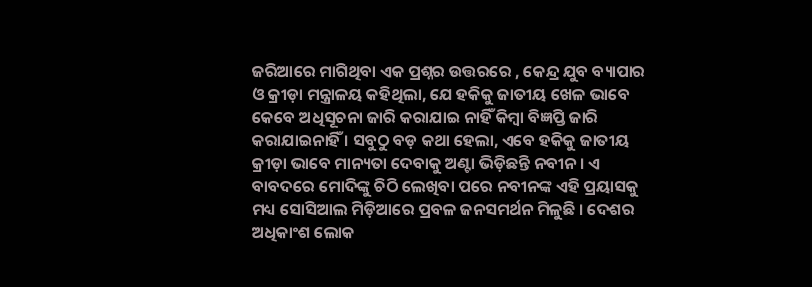ଜରିଆରେ ମାଗିଥିବା ଏକ ପ୍ରଶ୍ନର ଉତ୍ତରରେ , କେନ୍ଦ୍ର ଯୁବ ବ୍ୟାପାର ଓ କ୍ରୀଡ଼ା ମନ୍ତ୍ରାଳୟ କହିଥିଲା, ଯେ ହକିକୁ ଜାତୀୟ ଖେଳ ଭାବେ କେବେ ଅଧିସୂଚନା ଜାରି କରାଯାଇ ନାହିଁ କିମ୍ବା ବିଜ୍ଞପ୍ତି ଜାରି କରାଯାଇନାହିଁ । ସବୁଠୁ ବଡ଼ କଥା ହେଲା, ଏବେ ହକିକୁ ଜାତୀୟ କ୍ରୀଡ଼ା ଭାବେ ମାନ୍ୟତା ଦେବାକୁ ଅଣ୍ଟା ଭିଡ଼ିଛନ୍ତି ନବୀନ । ଏ ବାବଦରେ ମୋଦିଙ୍କୁ ଚିଠି ଲେଖିବା ପରେ ନବୀନଙ୍କ ଏହି ପ୍ରୟାସକୁ ମଧ୍ୟ ସୋସିଆଲ ମିଡ଼ିଆରେ ପ୍ରବଳ ଜନସମର୍ଥନ ମିଳୁଛି । ଦେଶର ଅଧିକାଂଶ ଲୋକ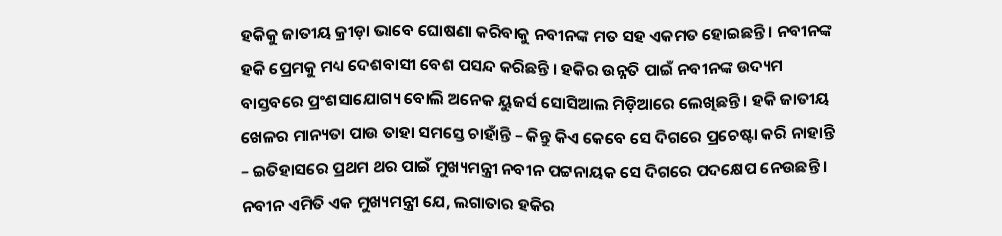ହକିକୁ ଜାତୀୟ କ୍ରୀଡ଼ା ଭାବେ ଘୋଷଣା କରିବାକୁ ନବୀନଙ୍କ ମତ ସହ ଏକମତ ହୋଇଛନ୍ତି । ନବୀନଙ୍କ ହକି ପ୍ରେମକୁ ମଧ୍ୟ ଦେଶବାସୀ ବେଶ ପସନ୍ଦ କରିଛନ୍ତି । ହକିର ଉନ୍ନତି ପାଇଁ ନବୀନଙ୍କ ଉଦ୍ୟମ ବାସ୍ତବରେ ପ୍ରଂଶସାଯୋଗ୍ୟ ବୋଲି ଅନେକ ୟୁଜର୍ସ ସୋସିଆଲ ମିଡ଼ିଆରେ ଲେଖିଛନ୍ତି । ହକି ଜାତୀୟ ଖେଳର ମାନ୍ୟତା ପାଉ ତାହା ସମସ୍ତେ ଚାହାଁନ୍ତି – କିନ୍ତୁ କିଏ କେବେ ସେ ଦିଗରେ ପ୍ରଚେଷ୍ଟା କରି ନାହାନ୍ତି – ଇତିହାସରେ ପ୍ରଥମ ଥର ପାଇଁ ମୁଖ୍ୟମନ୍ତ୍ରୀ ନବୀନ ପଟ୍ଟନାୟକ ସେ ଦିଗରେ ପଦକ୍ଷେପ ନେଉଛନ୍ତି । ନବୀନ ଏମିତି ଏକ ମୁଖ୍ୟମନ୍ତ୍ରୀ ଯେ, ଲଗାତାର ହକିର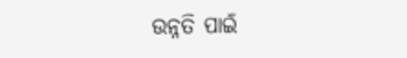ଉନ୍ନତି ପାଇଁ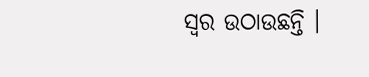ସ୍ୱର ଉଠାଉଛନ୍ତି ।